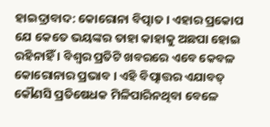ହାଇଦ୍ରାବାଦ: କୋରୋନା ବିତ୍ପାତ । ଏହାର ପ୍ରକୋପ ଯେ କେତେ ଭୟଙ୍କର ତାହା କାହାକୁ ଅଛପା ହୋଇ ରହିନାହିଁ । ବିଶ୍ବର ପ୍ରତିଟି ଖବରରେ ଏବେ କେବଳ କୋରୋନାର ପ୍ରଭାବ । ଏହି ବିତ୍ପାତ୍ତର ଏଯାବତ୍ କୌଣସି ପ୍ରତିଷେଧକ ମିଳିପାରିନଥିବା ବେଳେ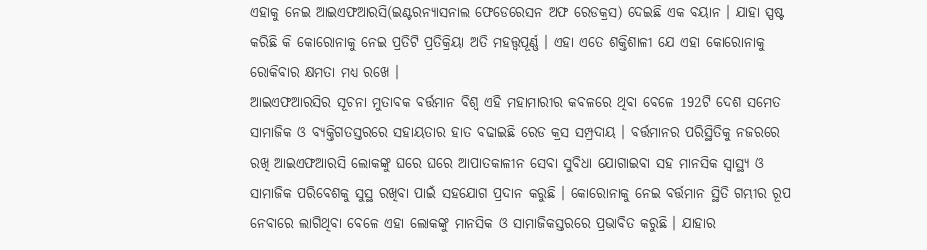ଏହାକୁ ନେଇ ଆଇଏଫଆରସି(ଇଣ୍ଟରନ୍ୟାସନାଲ ଫେଡେରେସନ ଅଫ ରେଡକ୍ରସ) ଦେଇଛି ଏକ ବୟାନ । ଯାହା ସ୍ପଷ୍ଟ କରିଛି କି କୋରୋନାକୁ ନେଇ ପ୍ରତିଟି ପ୍ରତିକ୍ରିୟା ଅତି ମହତ୍ତ୍ବପୂର୍ଣ୍ଣ । ଏହା ଏତେ ଶକ୍ତିଶାଳୀ ଯେ ଏହା କୋରୋନାକୁ ରୋକିବାର କ୍ଷମତା ମଧ୍ୟ ରଖେ ।
ଆଇଏଫଆରସିର ସୂଚନା ମୁତାବକ ବର୍ତ୍ତମାନ ବିଶ୍ବ ଏହି ମହାମାରୀର କବଳରେ ଥିବା ବେଳେ 192ଟି ଦେଶ ସମେତ ସାମାଜିକ ଓ ବ୍ୟକ୍ତିଗତସ୍ତରରେ ସହାୟତାର ହାତ ବଢାଇଛି ରେଡ କ୍ରସ ସମ୍ପ୍ରଦାୟ । ବର୍ତ୍ତମାନର ପରିସ୍ଥିତିକୁ ନଜରରେ ରଖି ଆଇଏଫଆରସି ଲୋକଙ୍କୁ ଘରେ ଘରେ ଆପାତକାଳୀନ ସେବା ସୁବିଧା ଯୋଗାଇବା ସହ ମାନସିକ ସ୍ବାସ୍ଥ୍ୟ ଓ ସାମାଜିକ ପରିବେଶକୁ ସୁସ୍ଥ ରଖିବା ପାଇଁ ସହଯୋଗ ପ୍ରଦାନ କରୁଛି । କୋରୋନାକୁ ନେଇ ବର୍ତ୍ତମାନ ସ୍ଥିତି ଗମ୍ଭୀର ରୂପ ନେବାରେ ଲାଗିଥିବା ବେଳେ ଏହା ଲୋକଙ୍କୁ ମାନସିକ ଓ ସାମାଜିକସ୍ତରରେ ପ୍ରଭାବିତ କରୁଛି । ଯାହାର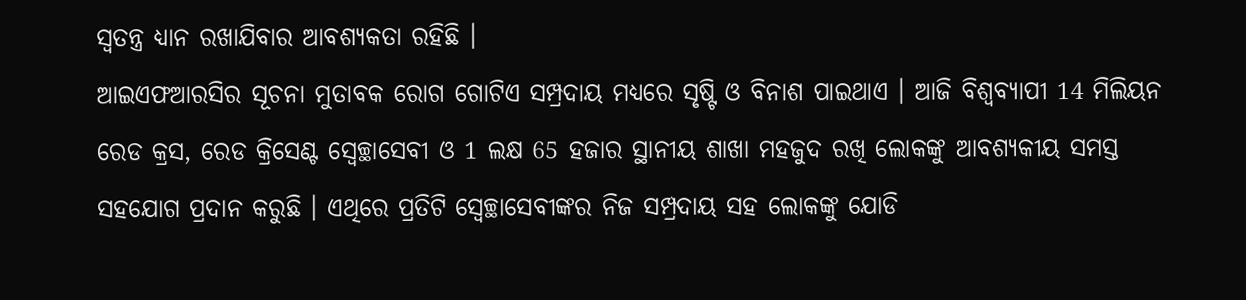ସ୍ବତନ୍ତ୍ର ଧ୍ୟାନ ରଖାଯିବାର ଆବଶ୍ୟକତା ରହିଛି ।
ଆଇଏଫଆରସିର ସୂଚନା ମୁତାବକ ରୋଗ ଗୋଟିଏ ସମ୍ପ୍ରଦାୟ ମଧ୍ୟରେ ସୃଷ୍ଟି ଓ ବିନାଶ ପାଇଥାଏ । ଆଜି ବିଶ୍ବବ୍ୟାପୀ 14 ମିଲିୟନ ରେଡ କ୍ରସ, ରେଡ କ୍ରିସେଣ୍ଟ ସ୍ବେଚ୍ଛାସେବୀ ଓ 1 ଲକ୍ଷ 65 ହଜାର ସ୍ଥାନୀୟ ଶାଖା ମହଜୁଦ ରଖି ଲୋକଙ୍କୁ ଆବଶ୍ୟକୀୟ ସମସ୍ତ ସହଯୋଗ ପ୍ରଦାନ କରୁଛି । ଏଥିରେ ପ୍ରତିଟି ସ୍ବେଚ୍ଛାସେବୀଙ୍କର ନିଜ ସମ୍ପ୍ରଦାୟ ସହ ଲୋକଙ୍କୁ ଯୋଡି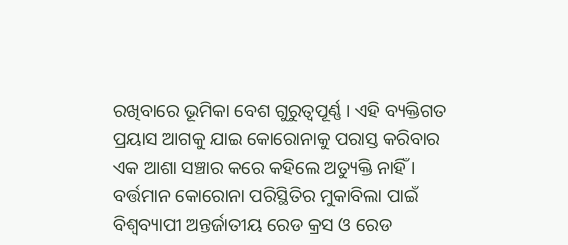ରଖିବାରେ ଭୂମିକା ବେଶ ଗୁରୁତ୍ବପୂର୍ଣ୍ଣ । ଏହି ବ୍ୟକ୍ତିଗତ ପ୍ରୟାସ ଆଗକୁ ଯାଇ କୋରୋନାକୁ ପରାସ୍ତ କରିବାର ଏକ ଆଶା ସଞ୍ଚାର କରେ କହିଲେ ଅତ୍ୟୁକ୍ତି ନାହିଁ ।
ବର୍ତ୍ତମାନ କୋରୋନା ପରିସ୍ଥିତିର ମୁକାବିଲା ପାଇଁ ବିଶ୍ବବ୍ୟାପୀ ଅନ୍ତର୍ଜାତୀୟ ରେଡ କ୍ରସ ଓ ରେଡ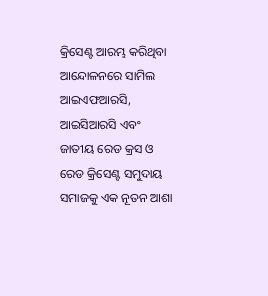କ୍ରିସେଣ୍ଟ ଆରମ୍ଭ କରିଥିବା ଆନ୍ଦୋଳନରେ ସାମିଲ ଆଇଏଫଆରସି, ଆଇସିଆରସି ଏବଂ ଜାତୀୟ ରେଡ କ୍ରସ ଓ ରେଡ କ୍ରିସେଣ୍ଟ ସମୁଦାୟ ସମାଜକୁ ଏକ ନୂତନ ଆଶା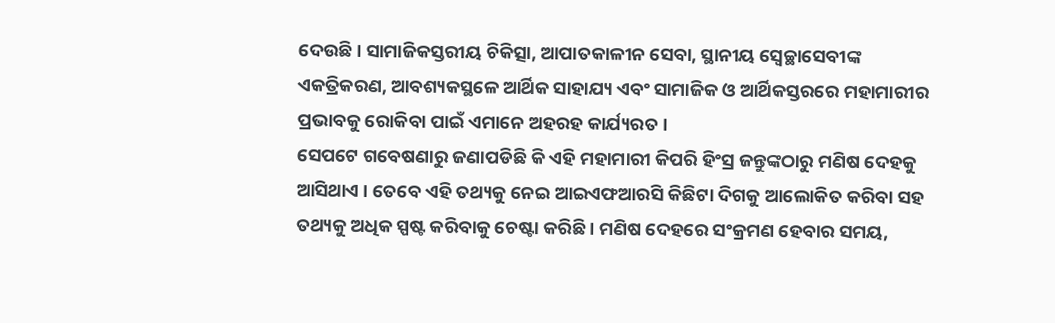ଦେଉଛି । ସାମାଜିକସ୍ତରୀୟ ଚିକିତ୍ସା, ଆପାତକାଳୀନ ସେବା, ସ୍ଥାନୀୟ ସ୍ବେଚ୍ଛାସେବୀଙ୍କ ଏକତ୍ରିକରଣ, ଆବଶ୍ୟକସ୍ଥଳେ ଆର୍ଥିକ ସାହାଯ୍ୟ ଏବଂ ସାମାଜିକ ଓ ଆର୍ଥିକସ୍ତରରେ ମହାମାରୀର ପ୍ରଭାବକୁ ରୋକିବା ପାଇଁ ଏମାନେ ଅହରହ କାର୍ଯ୍ୟରତ ।
ସେପଟେ ଗବେଷଣାରୁ ଜଣାପଡିଛି କି ଏହି ମହାମାରୀ କିପରି ହିଂସ୍ର ଜନ୍ତୁଙ୍କଠାରୁ ମଣିଷ ଦେହକୁ ଆସିଥାଏ । ତେବେ ଏହି ତଥ୍ୟକୁ ନେଇ ଆଇଏଫଆରସି କିଛିଟା ଦିଗକୁ ଆଲୋକିତ କରିବା ସହ ତଥ୍ୟକୁ ଅଧିକ ସ୍ପଷ୍ଟ କରିବାକୁ ଚେଷ୍ଟା କରିଛି । ମଣିଷ ଦେହରେ ସଂକ୍ରମଣ ହେବାର ସମୟ,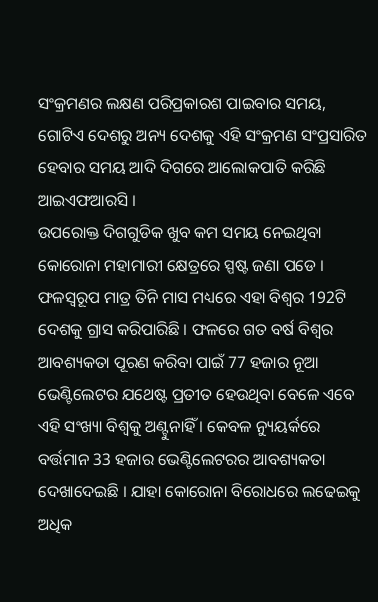ସଂକ୍ରମଣର ଲକ୍ଷଣ ପରିପ୍ରକାରଶ ପାଇବାର ସମୟ, ଗୋଟିଏ ଦେଶରୁ ଅନ୍ୟ ଦେଶକୁ ଏହି ସଂକ୍ରମଣ ସଂପ୍ରସାରିତ ହେବାର ସମୟ ଆଦି ଦିଗରେ ଆଲୋକପାତି କରିଛି ଆଇଏଫଆରସି ।
ଉପରୋକ୍ତ ଦିଗଗୁଡିକ ଖୁବ କମ ସମୟ ନେଇଥିବା କୋରୋନା ମହାମାରୀ କ୍ଷେତ୍ରରେ ସ୍ପଷ୍ଟ ଜଣା ପଡେ । ଫଳସ୍ବରୂପ ମାତ୍ର ତିନି ମାସ ମଧ୍ୟରେ ଏହା ବିଶ୍ବର 192ଟି ଦେଶକୁ ଗ୍ରାସ କରିପାରିଛି । ଫଳରେ ଗତ ବର୍ଷ ବିଶ୍ବର ଆବଶ୍ୟକତା ପୂରଣ କରିବା ପାଇଁ 77 ହଜାର ନୂଆ ଭେଣ୍ଟିଲେଟର ଯଥେଷ୍ଟ ପ୍ରତୀତ ହେଉଥିବା ବେଳେ ଏବେ ଏହି ସଂଖ୍ୟା ବିଶ୍ବକୁ ଅଣ୍ଟୁନାହିଁ । କେବଳ ନ୍ୟୁୟର୍କରେ ବର୍ତ୍ତମାନ 33 ହଜାର ଭେଣ୍ଟିଲେଟରର ଆବଶ୍ୟକତା ଦେଖାଦେଇଛି । ଯାହା କୋରୋନା ବିରୋଧରେ ଲଢେଇକୁ ଅଧିକ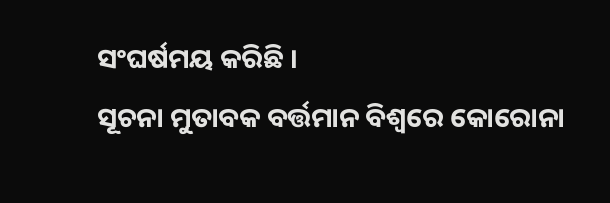ସଂଘର୍ଷମୟ କରିଛି ।
ସୂଚନା ମୁତାବକ ବର୍ତ୍ତମାନ ବିଶ୍ବରେ କୋରୋନା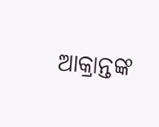ଆକ୍ରାନ୍ତଙ୍କ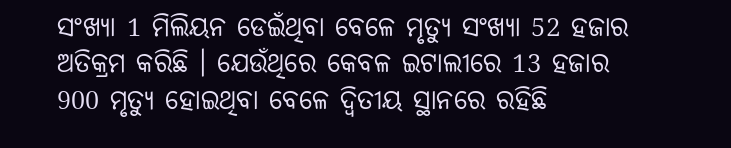ସଂଖ୍ୟା 1 ମିଲିୟନ ଡେଇଁଥିବା ବେଳେ ମୃତ୍ୟୁ ସଂଖ୍ୟା 52 ହଜାର ଅତିକ୍ରମ କରିଛି । ଯେଉଁଥିରେ କେବଳ ଇଟାଲୀରେ 13 ହଜାର 900 ମୃତ୍ୟୁ ହୋଇଥିବା ବେଳେ ଦ୍ବିତୀୟ ସ୍ଥାନରେ ରହିଛି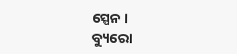ସ୍ପେନ ।
ବ୍ୟୁରୋ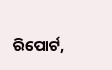ରିପୋର୍ଟ,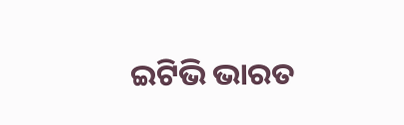ଇଟିଭି ଭାରତ